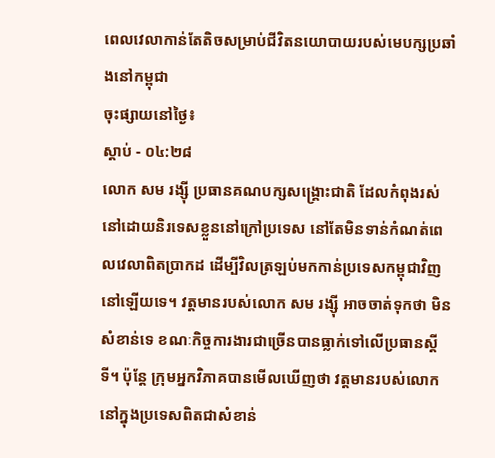ពេលវេលាកាន់តែតិចសម្រាប់ជីវិតនយោបាយរបស់មេបក្សប្រឆាំងនៅកម្ពុជា
ចុះផ្សាយនៅថ្ងៃ៖
ស្តាប់ - ០៤:២៨
លោក សម រង្ស៊ី ប្រធានគណបក្សសង្រ្គោះជាតិ ដែលកំពុងរស់នៅដោយនិរទេសខ្លួននៅក្រៅប្រទេស នៅតែមិនទាន់កំណត់ពេលវេលាពិតប្រាកដ ដើម្បីវិលត្រឡប់មកកាន់ប្រទេសកម្ពុជាវិញនៅឡើយទេ។ វត្តមានរបស់លោក សម រង្ស៊ី អាចចាត់ទុកថា មិនសំខាន់ទេ ខណៈកិច្ចការងារជាច្រើនបានធ្លាក់ទៅលើប្រធានស្តីទី។ ប៉ុន្តែ ក្រុមអ្នកវិភាគបានមើលឃើញថា វត្តមានរបស់លោក នៅក្នុងប្រទេសពិតជាសំខាន់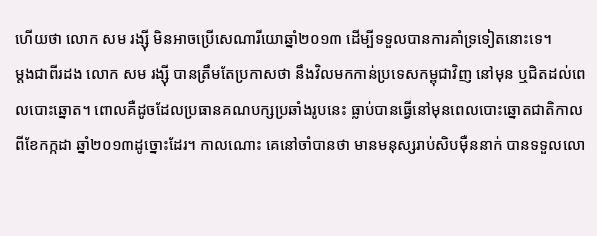ហើយថា លោក សម រង្ស៊ី មិនអាចប្រើសេណារីយោឆ្នាំ២០១៣ ដើម្បីទទួលបានការគាំទ្រទៀតនោះទេ។
ម្តងជាពីរដង លោក សម រង្ស៊ី បានត្រឹមតែប្រកាសថា នឹងវិលមកកាន់ប្រទេសកម្ពុជាវិញ នៅមុន ឬជិតដល់ពេលបោះឆ្នោត។ ពោលគឺដូចដែលប្រធានគណបក្សប្រឆាំងរូបនេះ ធ្លាប់បានធ្វើនៅមុនពេលបោះឆ្នោតជាតិកាលពីខែកក្កដា ឆ្នាំ២០១៣ដូច្នោះដែរ។ កាលណោះ គេនៅចាំបានថា មានមនុស្សរាប់សិបម៉ឺននាក់ បានទទួលលោ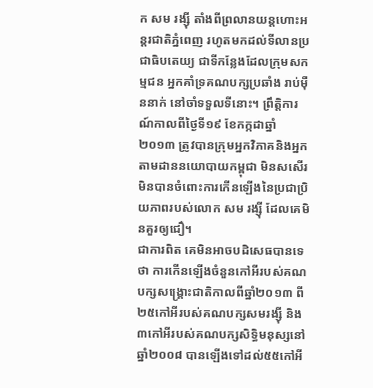ក សម រង្ស៊ី តាំងពីព្រលានយន្តហោះអន្តរជាតិភ្នំពេញ រហូតមកដល់ទីលានប្រជាធិបតេយ្យ ជាទីកន្លែងដែលក្រុមសកម្មជន អ្នកគាំទ្រគណបក្សប្រឆាំង រាប់ម៉ឺននាក់ នៅចាំទទួលទីនោះ។ ព្រឹត្តិការណ៍កាលពីថ្ងៃទី១៩ ខែកក្កដាឆ្នាំ២០១៣ ត្រូវបានក្រុមអ្នកវិភាគនិងអ្នកតាមដាននយោបាយកម្ពុជា មិនសសើរមិនបានចំពោះការកើនឡើងនៃប្រជាប្រិយភាពរបស់លោក សម រង្ស៊ី ដែលគេមិនគួរឲ្យជឿ។
ជាការពិត គេមិនអាចបដិសេធបានទេថា ការកើនឡើងចំនួនកៅអីរបស់គណបក្សសង្រ្គោះជាតិកាលពីឆ្នាំ២០១៣ ពី២៥កៅអីរបស់គណបក្សសមរង្ស៊ី និង៣កៅអីរបស់គណបក្សសិទ្ធិមនុស្សនៅឆ្នាំ២០០៨ បានឡើងទៅដល់៥៥កៅអី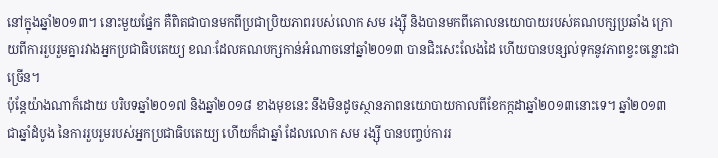នៅក្នុងឆ្នាំ២០១៣។ នោះមួយផ្នែក គឺពិតជាបានមកពីប្រជាប្រិយភាពរបស់លោក សម រង្ស៊ី និងបានមកពីគោលនយោបាយរបស់គណបក្សប្រឆាំង ក្រោយពីការរួបរួមគ្នារវាងអ្នកប្រជាធិបតេយ្យ ខណៈដែលគណបក្សកាន់អំណាចនៅឆ្នាំ២០១៣ បានជិះសេះលែងដៃ ហើយបានបន្សល់ទុកនូវភាពខ្វះចន្លោះជាច្រើន។
ប៉ុន្តែយ៉ាងណាក៏ដោយ បរិបទឆ្នាំ២០១៧ និងឆ្នាំ២០១៨ ខាងមុខនេះ នឹងមិនដូចស្ថានភាពនយោបាយកាលពីខែកក្កដាឆ្នាំ២០១៣នោះទេ។ ឆ្នាំ២០១៣ ជាឆ្នាំដំបូង នៃការរួបរួមរបស់អ្នកប្រជាធិបតេយ្យ ហើយក៏ជាឆ្នាំ ដែលលោក សម រង្ស៊ី បានបញ្ចប់ការរ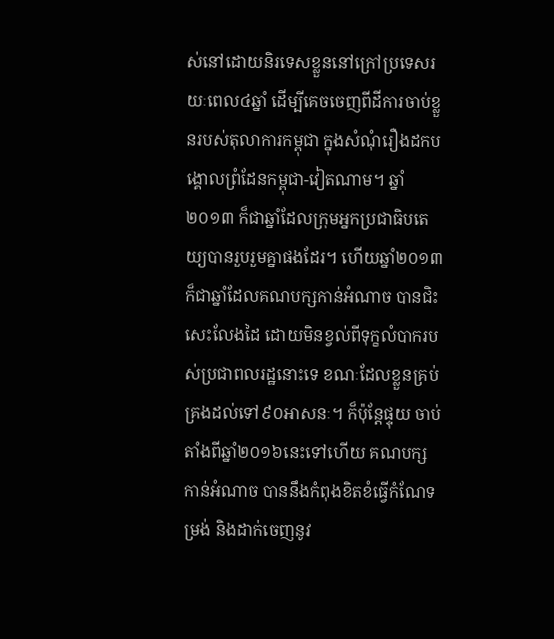ស់នៅដោយនិរទេសខ្លួននៅក្រៅប្រទេសរយៈពេល៤ឆ្នាំ ដើម្បីគេចចេញពីដីការចាប់ខ្លួនរបស់តុលាការកម្ពុជា ក្នុងសំណុំរឿងដកបង្គោលព្រំដែនកម្ពុជា-វៀតណាម។ ឆ្នាំ២០១៣ ក៏ជាឆ្នាំដែលក្រុមអ្នកប្រជាធិបតេយ្យបានរួបរួមគ្នាផងដែរ។ ហើយឆ្នាំ២០១៣ ក៏ជាឆ្នាំដែលគណបក្សកាន់អំណាច បានជិះសេះលែងដៃ ដោយមិនខ្វល់ពីទុក្ខលំបាករបស់ប្រជាពលរដ្ឋនោះទេ ខណៈដែលខ្លួនគ្រប់គ្រងដល់ទៅ៩០អាសនៈ។ ក៏ប៉ុន្តែផ្ទុយ ចាប់តាំងពីឆ្នាំ២០១៦នេះទៅហើយ គណបក្សកាន់អំណាច បាននឹងកំពុងខិតខំធ្វើកំណែទម្រង់ និងដាក់ចេញនូវ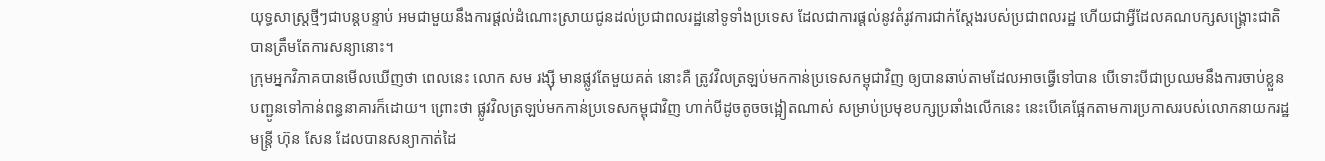យុទ្ធសាស្រ្តថ្មីៗជាបន្តបន្ទាប់ អមជាមួយនឹងការផ្តល់ដំណោះស្រាយជូនដល់ប្រជាពលរដ្ឋនៅទូទាំងប្រទេស ដែលជាការផ្តល់នូវតំរូវការជាក់ស្តែងរបស់ប្រជាពលរដ្ឋ ហើយជាអ្វីដែលគណបក្សសង្រ្គោះជាតិបានត្រឹមតែការសន្យានោះ។
ក្រុមអ្នកវិភាគបានមើលឃើញថា ពេលនេះ លោក សម រង្ស៊ី មានផ្លូវតែមួយគត់ នោះគឺ ត្រូវវិលត្រឡប់មកកាន់ប្រទេសកម្ពុជាវិញ ឲ្យបានឆាប់តាមដែលអាចធ្វើទៅបាន បើទោះបីជាប្រឈមនឹងការចាប់ខ្លួនបញ្ជូនទៅកាន់ពន្ធនាគារក៏ដោយ។ ព្រោះថា ផ្លូវវិលត្រឡប់មកកាន់ប្រទេសកម្ពុជាវិញ ហាក់បីដូចតូចចង្អៀតណាស់ សម្រាប់ប្រមុខបក្សប្រឆាំងលើកនេះ នេះបើគេផ្អែកតាមការប្រកាសរបស់លោកនាយករដ្ឋមន្រ្តី ហ៊ុន សែន ដែលបានសន្យាកាត់ដៃ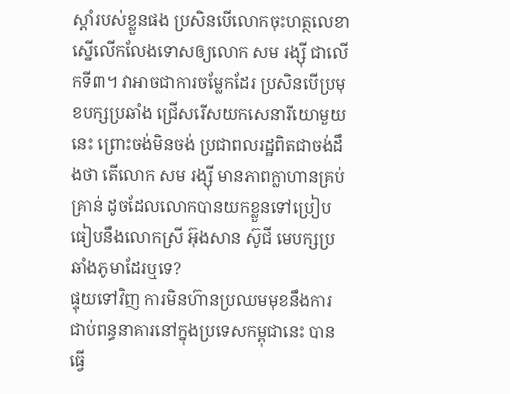ស្តាំរបស់ខ្លួនផង ប្រសិនបើលោកចុះហត្ថលេខាស្នើលើកលែងទោសឲ្យលោក សម រង្ស៊ី ជាលើកទី៣។ វាអាចជាការចម្លែកដែរ ប្រសិនបើប្រមុខបក្សប្រឆាំង ជ្រើសរើសយកសេនារីយោមួយនេះ ព្រោះចង់មិនចង់ ប្រជាពលរដ្ឋពិតជាចង់ដឹងថា តើលោក សម រង្ស៊ី មានភាពក្លាហានគ្រប់គ្រាន់ ដូចដែលលោកបានយកខ្លួនទៅប្រៀបធៀបនឹងលោកស្រី អ៊ុងសាន ស៊ូជី មេបក្សប្រឆាំងភូមាដែរឬទេ?
ផ្ទុយទៅវិញ ការមិនហ៊ានប្រឈមមុខនឹងការជាប់ពន្ធនាគារនៅក្នុងប្រទេសកម្ពុជានេះ បានធ្វើ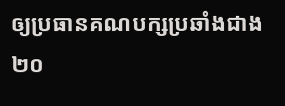ឲ្យប្រធានគណបក្សប្រឆាំងជាង២០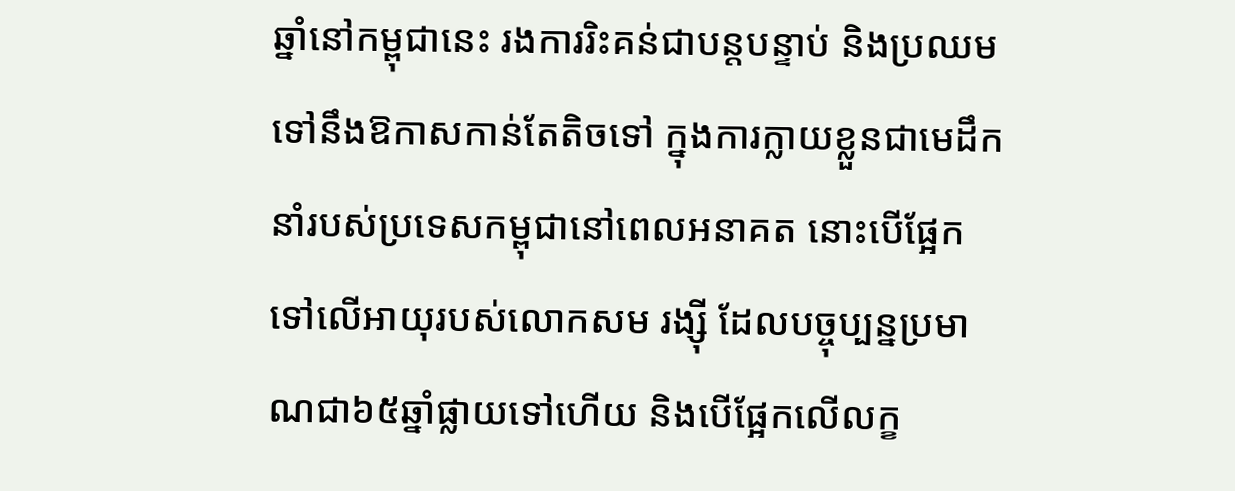ឆ្នាំនៅកម្ពុជានេះ រងការរិះគន់ជាបន្តបន្ទាប់ និងប្រឈមទៅនឹងឱកាសកាន់តែតិចទៅ ក្នុងការក្លាយខ្លួនជាមេដឹកនាំរបស់ប្រទេសកម្ពុជានៅពេលអនាគត នោះបើផ្អែកទៅលើអាយុរបស់លោកសម រង្ស៊ី ដែលបច្ចុប្បន្នប្រមាណជា៦៥ឆ្នាំផ្លាយទៅហើយ និងបើផ្អែកលើលក្ខ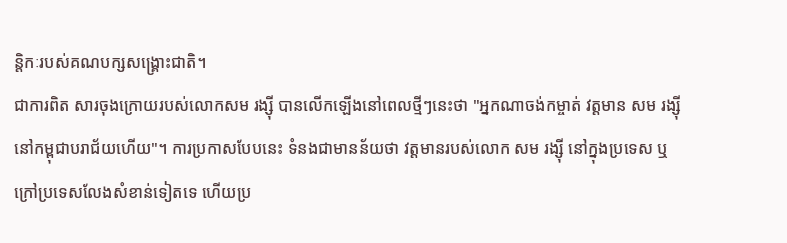ន្តិកៈរបស់គណបក្សសង្រ្គោះជាតិ។
ជាការពិត សារចុងក្រោយរបស់លោកសម រង្ស៊ី បានលើកឡើងនៅពេលថ្មីៗនេះថា "អ្នកណាចង់កម្ចាត់ វត្តមាន សម រង្ស៊ី នៅកម្ពុជាបរាជ័យហើយ"។ ការប្រកាសបែបនេះ ទំនងជាមានន័យថា វត្តមានរបស់លោក សម រង្ស៊ី នៅក្នុងប្រទេស ឬក្រៅប្រទេសលែងសំខាន់ទៀតទេ ហើយប្រ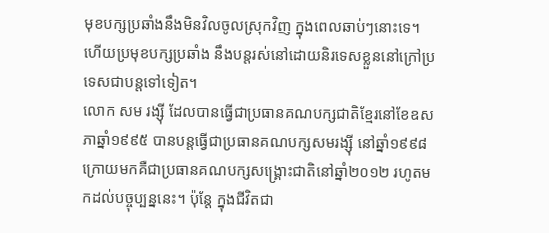មុខបក្សប្រឆាំងនឹងមិនវិលចូលស្រុកវិញ ក្នុងពេលឆាប់ៗនោះទេ។ ហើយប្រមុខបក្សប្រឆាំង នឹងបន្តរស់នៅដោយនិរទេសខ្លួននៅក្រៅប្រទេសជាបន្តទៅទៀត។
លោក សម រង្ស៊ី ដែលបានធ្វើជាប្រធានគណបក្សជាតិខ្មែរនៅខែឧសភាឆ្នាំ១៩៩៥ បានបន្តធ្វើជាប្រធានគណបក្សសមរង្ស៊ី នៅឆ្នាំ១៩៩៨ ក្រោយមកគឺជាប្រធានគណបក្សសង្រ្គោះជាតិនៅឆ្នាំ២០១២ រហូតមកដល់បច្ចុប្បន្ននេះ។ ប៉ុន្តែ ក្នុងជីវិតជា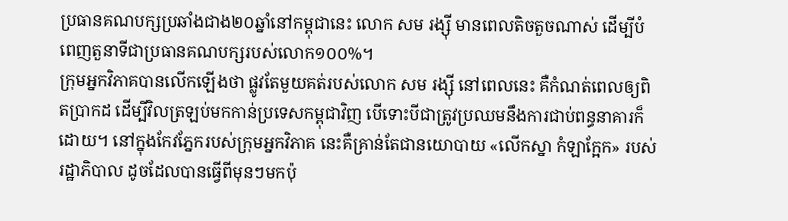ប្រធានគណបក្សប្រឆាំងជាង២០ឆ្នាំនៅកម្ពុជានេះ លោក សម រង្ស៊ី មានពេលតិចតួចណាស់ ដើម្បីបំពេញតួនាទីជាប្រធានគណបក្សរបស់លោក១០០%។
ក្រុមអ្នកវិភាគបានលើកឡើងថា ផ្លូវតែមួយគត់របស់លោក សម រង្ស៊ី នៅពេលនេះ គឺកំណត់ពេលឲ្យពិតប្រាកដ ដើម្បីវិលត្រឡប់មកកាន់ប្រទេសកម្ពុជាវិញ បើទោះបីជាត្រូវប្រឈមនឹងការជាប់ពន្ធនាគារក៏ដោយ។ នៅក្នុងកែវភ្នែករបស់ក្រុមអ្នកវិភាគ នេះគឺគ្រាន់តែជានយោបាយ «លើកស្នា កំឡាក្អែក» របស់រដ្ឋាភិបាល ដូចដែលបានធ្វើពីមុនៗមកប៉ុ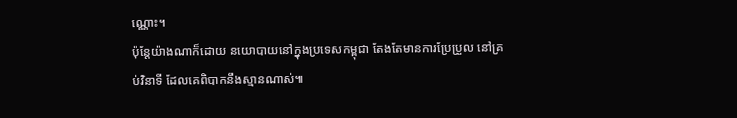ណ្ណោះ។
ប៉ុន្តែយ៉ាងណាក៏ដោយ នយោបាយនៅក្នុងប្រទេសកម្ពុជា តែងតែមានការប្រែប្រួល នៅគ្រប់វិនាទី ដែលគេពិបាកនឹងស្មានណាស់៕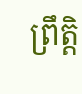ព្រឹត្តិ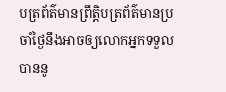បត្រព័ត៌មានព្រឹត្តិបត្រព័ត៌មានប្រចាំថ្ងៃនឹងអាចឲ្យលោកអ្នកទទួលបាននូ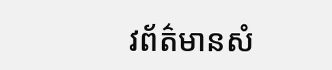វព័ត៌មានសំ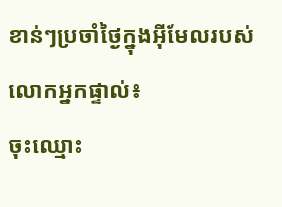ខាន់ៗប្រចាំថ្ងៃក្នុងអ៊ីមែលរបស់លោកអ្នកផ្ទាល់៖
ចុះឈ្មោះ